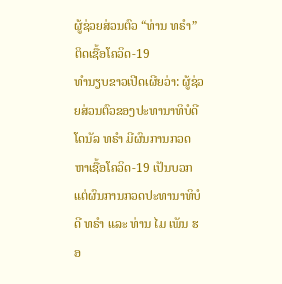ຜູ້ຊ່ວຍສ່ວນຕົວ “ທ່ານ ທຣຳ” ຕິດເຊື້ອໂຄວິດ-19
ທຳນຽບຂາວເປີດເຜີຍວ່າ: ຜູ້ຊ່ວຍສ່ວນຕົວຂອງປະທານາທິບໍດີ ໂດນັລ ທຣຳ ມີຜົນການກວດຫາເຊື້ອໂຄວິດ-19 ເປັນບວກ ແຕ່ຜົນການກວດປະທານາທິບໍດີ ທຣຳ ແລະ ທ່ານ ໄມ ເພັນ ຮອ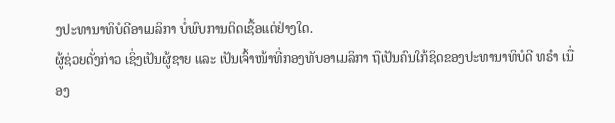ງປະທານາທິບໍດີອາເມລິກາ ບໍ່ພົບການຕິດເຊື້ອແຕ່ຢ່າງໃດ.
ຜູ້ຊ່ວຍດັ່ງກ່າວ ເຊິ່ງເປັນຜູ້ຊາຍ ແລະ ເປັນເຈົ້າໜ້າທີ່ກອງທັບອາເມລິກາ ຖືເປັນຄົນໃກ້ຊິດຂອງປະທານາທິບໍດີ ທຣຳ ເນື່ອງ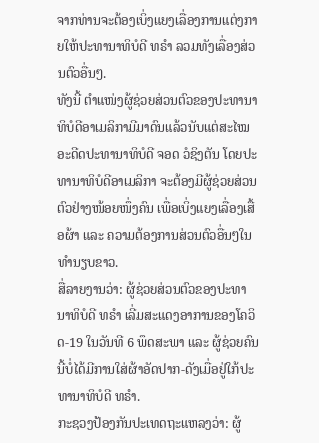ຈາກທ່ານຈະຕ້ອງເບິ່ງແຍງເລື່ອງການແຕ່ງກາຍໃຫ້ປະທານາທິບໍດີ ທຣຳ ລວມທັງເລື່ອງສ່ວນຕົວອື່ນໆ.
ທັງນີ້ ຕຳແໜ່ງຜູ້ຊ່ວຍສ່ວນຕົວຂອງປະທານາທິບໍດີອາເມລິກາມີມາດົນແລ້ວນັບແຕ່ສະໄໝອະດີດປະທານາທິບໍດີ ຈອດ ວໍຊິງຕັນ ໂດຍປະທານາທິບໍດີອາເມລິກາ ຈະຕ້ອງມີຜູ້ຊ່ວຍສ່ວນຕົວຢ່າງໜ້ອຍໜຶ່ງຄົນ ເພື່ອເບິ່ງແຍງເລື່ອງເສື້ອຜ້າ ແລະ ຄວາມຕ້ອງການສ່ວນຕົວອື່ນໆໃນທຳນຽບຂາວ.
ສື່ລາຍງານວ່າ: ຜູ້ຊ່ວຍສ່ວນຕົວຂອງປະທານາທິບໍດີ ທຣຳ ເລີ່ມສະແດງອາການຂອງໂຄວິດ-19 ໃນວັນທີ 6 ພຶດສະພາ ແລະ ຜູ້ຊ່ວຍຄົນນີ້ບໍ່ໄດ້ມີການໃສ່ຜ້າອັດປາກ-ດັງເມື່ອຢູ່ໃກ້ປະທານາທິບໍດີ ທຣຳ.
ກະຊວງປ້ອງກັນປະເທດຖະແຫລງວ່າ: ຜູ້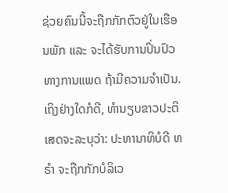ຊ່ວຍຄົນນີ້ຈະຖືກກັກຕົວຢູ່ໃນເຮືອນພັກ ແລະ ຈະໄດ້ຮັບການປິ່ນປົວທາງການແພດ ຖ້າມີຄວາມຈຳເປັນ.
ເຖິງຢ່າງໃດກໍດີ, ທຳນຽບຂາວປະຕິເສດຈະລະບຸວ່າ: ປະທານາທິບໍດີ ທຣຳ ຈະຖືກກັກບໍລິເວ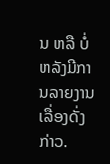ນ ຫລື ບໍ່ ຫລັງມີການລາຍງານເລື່ອງດັ່ງກ່າວ.